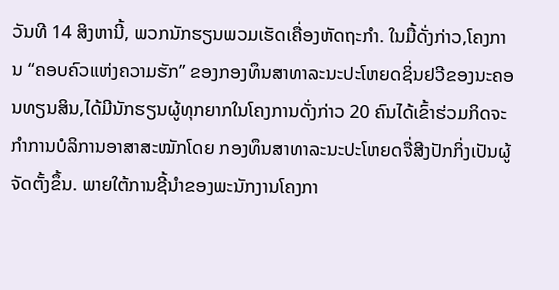ວັນທີ 14 ສິງຫານີ້, ພວກນັກຮຽນພວມເຮັດເຄື່ອງຫັດຖະກຳ. ໃນມື້ດັ່ງກ່າວ,ໂຄງການ “ຄອບຄົວແຫ່ງຄວາມຮັກ” ຂອງກອງທຶນສາທາລະນະປະໂຫຍດຊິ່ນຢວີຂອງນະຄອນທຽນສິນ,ໄດ້ມີນັກຮຽນຜູ້ທຸກຍາກໃນໂຄງການດັ່ງກ່າວ 20 ຄົນໄດ້ເຂົ້າຮ່ວມກິດຈະກຳການບໍລິການອາສາສະໝັກໂດຍ ກອງທຶນສາທາລະນະປະໂຫຍດຈື່ສີງປັກກິ່ງເປັນຜູ້ຈັດຕັ້ງຂຶ້ນ. ພາຍໃຕ້ການຊີ້ນຳຂອງພະນັກງານໂຄງກາ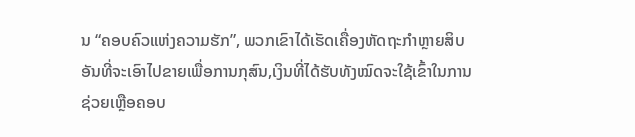ນ “ຄອບຄົວແຫ່ງຄວາມຮັກ”, ພວກເຂົາໄດ້ເຮັດເຄື່ອງຫັດຖະກຳຫຼາຍສິບອັນທີ່ຈະເອົາໄປຂາຍເພື່ອການກຸສົນ,ເງິນທີ່ໄດ້ຮັບທັງໝົດຈະໃຊ້ເຂົ້າໃນການຊ່ວຍເຫຼືອຄອບ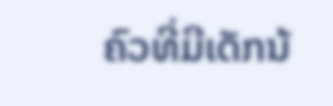ຄົວທີ່ມີເດັກນ້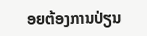ອຍຕ້ອງການປ່ຽນ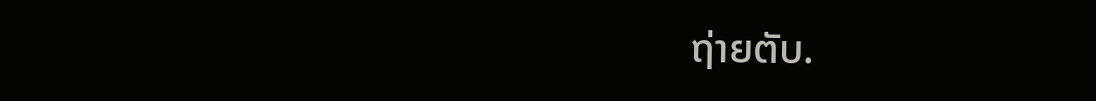ຖ່າຍຕັບ.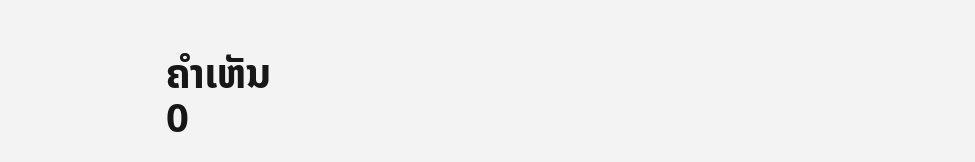ຄຳເຫັນ
0